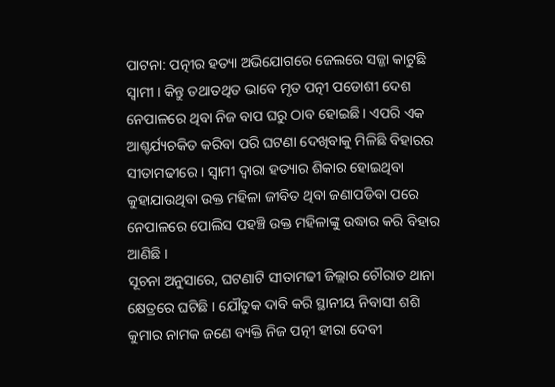ପାଟନା: ପତ୍ନୀର ହତ୍ୟା ଅଭିଯୋଗରେ ଜେଲରେ ସଜ୍ଜା କାଟୁଛି ସ୍ବାମୀ । କିନ୍ତୁ ତଥାତଥିତ ଭାବେ ମୃତ ପତ୍ନୀ ପଡୋଶୀ ଦେଶ ନେପାଳରେ ଥିବା ନିଜ ବାପ ଘରୁ ଠାବ ହୋଇଛି । ଏପରି ଏକ ଆଶ୍ଚର୍ଯ୍ୟଚକିତ କରିବା ପରି ଘଟଣା ଦେଖିବାକୁ ମିଳିଛି ବିହାରର ସୀତାମଢୀରେ । ସ୍ବାମୀ ଦ୍ବାରା ହତ୍ୟାର ଶିକାର ହୋଇଥିବା କୁହାଯାଉଥିବା ଉକ୍ତ ମହିଳା ଜୀବିତ ଥିବା ଜଣାପଡିବା ପରେ ନେପାଳରେ ପୋଲିସ ପହଞ୍ଚି ଉକ୍ତ ମହିଳାଙ୍କୁ ଉଦ୍ଧାର କରି ବିହାର ଆଣିଛି ।
ସୂଚନା ଅନୁସାରେ, ଘଟଣାଟି ସୀତାମଢୀ ଜିଲ୍ଲାର ଚୌରାତ ଥାନା କ୍ଷେତ୍ରରେ ଘଟିଛି । ଯୌତୁକ ଦାବି କରି ସ୍ଥାନୀୟ ନିବାସୀ ଶଶି କୁମାର ନାମକ ଜଣେ ବ୍ୟକ୍ତି ନିଜ ପତ୍ନୀ ହୀରା ଦେବୀ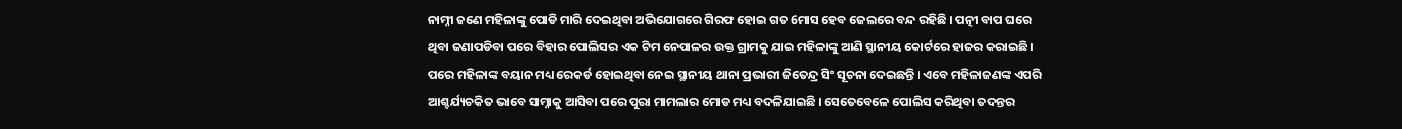ନାମ୍ନୀ ଜଣେ ମହିଳାଙ୍କୁ ପୋଡି ମାରି ଦେଇଥିବା ଅଭିଯୋଗରେ ଗିରଫ ହୋଇ ଗତ 6ମାସ ହେବ ଜେଲରେ ବନ୍ଦ ରହିଛି । ପତ୍ନୀ ବାପ ଘରେ ଥିବା ଜଣାପଡିବା ପରେ ବିହାର ପୋଲିସର ଏକ ଟିମ ନେପାଳର ଉକ୍ତ ଗ୍ରାମକୁ ଯାଇ ମହିଳାଙ୍କୁ ଆଣି ସ୍ଥାନୀୟ କୋର୍ଟରେ ହାଜର କରାଇଛି । ପରେ ମହିଳାଙ୍କ ବୟାନ ମଧ୍ୟ ରେକର୍ଡ ହୋଇଥିବା ନେଇ ସ୍ଥାନୀୟ ଥାନା ପ୍ରଭାରୀ ଜିତେନ୍ଦ୍ର ସିଂ ସୂଚନା ଦେଇଛନ୍ତି । ଏବେ ମହିଳାଜଣଙ୍କ ଏପରି ଆଶ୍ଚର୍ଯ୍ୟଚକିତ ଭାବେ ସାମ୍ନାକୁ ଆସିବା ପରେ ପୁରା ମାମଲାର ମୋଡ ମଧ୍ୟ ବଦଳିଯାଇଛି । ସେତେବେଳେ ପୋଲିସ କରିଥିବା ତଦନ୍ତର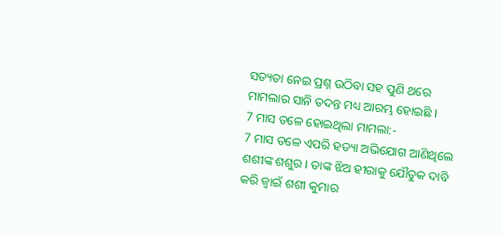ସତ୍ୟତା ନେଇ ପ୍ରଶ୍ନ ଉଠିବା ସହ ପୁଣି ଥରେ ମାମଲାର ସାନି ତଦନ୍ତ ମଧ୍ୟ ଆରମ୍ଭ ହୋଇଛି ।
7 ମାସ ତଳେ ହୋଇଥିଲା ମାମଲା:-
7 ମାସ ତଳେ ଏପରି ହତ୍ୟା ଅଭିଯୋଗ ଆଣିଥିଲେ ଶଶୀଙ୍କ ଶଶୁର । ତାଙ୍କ ଝିଅ ହୀରାକୁ ଯୌତୁକ ଦାବି କରି ଜ୍ବାଇଁ ଶଶୀ କୁମାର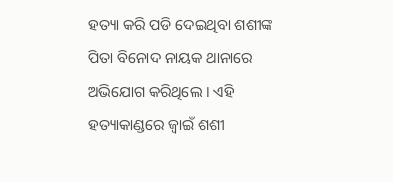ହତ୍ୟା କରି ପଡି ଦେଇଥିବା ଶଶୀଙ୍କ ପିତା ବିନୋଦ ନାୟକ ଥାନାରେ ଅଭିଯୋଗ କରିଥିଲେ । ଏହି ହତ୍ୟାକାଣ୍ଡରେ ଜ୍ବାଇଁ ଶଶୀ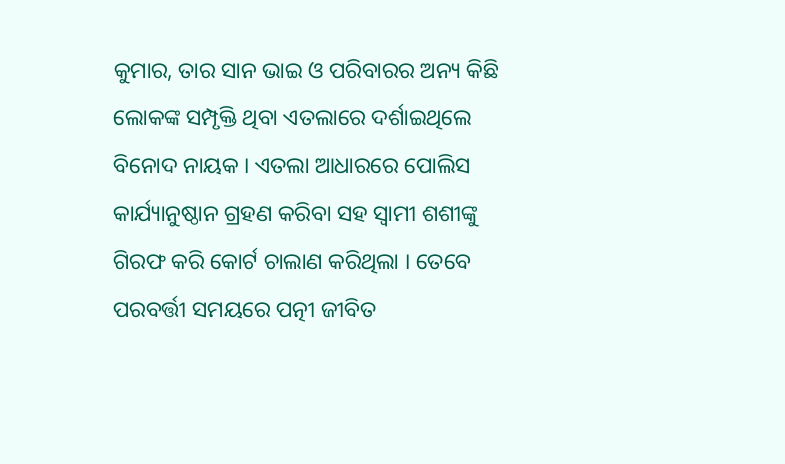କୁମାର, ତାର ସାନ ଭାଇ ଓ ପରିବାରର ଅନ୍ୟ କିଛି ଲୋକଙ୍କ ସମ୍ପୃକ୍ତି ଥିବା ଏତଲାରେ ଦର୍ଶାଇଥିଲେ ବିନୋଦ ନାୟକ । ଏତଲା ଆଧାରରେ ପୋଲିସ କାର୍ଯ୍ୟାନୁଷ୍ଠାନ ଗ୍ରହଣ କରିବା ସହ ସ୍ବାମୀ ଶଶୀଙ୍କୁ ଗିରଫ କରି କୋର୍ଟ ଚାଲାଣ କରିଥିଲା । ତେବେ ପରବର୍ତ୍ତୀ ସମୟରେ ପତ୍ନୀ ଜୀବିତ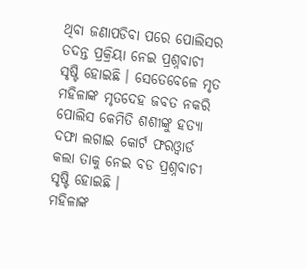ଥିବା ଜଣାପଡିବା ପରେ ପୋଲିସର ତଦନ୍ତ ପ୍ରକ୍ରିୟା ନେଇ ପ୍ରଶ୍ନବାଚୀ ସୃଷ୍ଟି ହୋଇଛି । ସେତେବେଳେ ମୃତ ମହିଳାଙ୍କ ମୃତଦେହ ଜବତ ନକରି ପୋଲିସ କେମିତି ଶଶୀଙ୍କୁ ହତ୍ୟା ଦଫା ଲଗାଇ କୋର୍ଟ ଫରଓ୍ବାର୍ଡ କଲା ତାକୁ ନେଇ ବଡ ପ୍ରଶ୍ନବାଚୀ ସୃଷ୍ଟି ହୋଇଛି ।
ମହିଳାଙ୍କ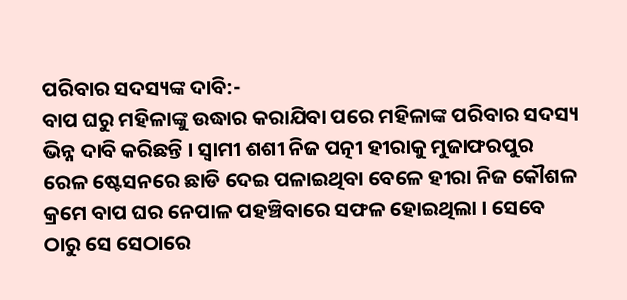ପରିବାର ସଦସ୍ୟଙ୍କ ଦାବି:-
ବାପ ଘରୁ ମହିଳାଙ୍କୁ ଉଦ୍ଧାର କରାଯିବା ପରେ ମହିଳାଙ୍କ ପରିବାର ସଦସ୍ୟ ଭିନ୍ନ ଦାବି କରିଛନ୍ତି । ସ୍ବାମୀ ଶଶୀ ନିଜ ପତ୍ନୀ ହୀରାକୁ ମୁଜାଫରପୁର ରେଳ ଷ୍ଟେସନରେ ଛାଡି ଦେଇ ପଳାଇଥିବା ବେଳେ ହୀରା ନିଜ କୌଶଳ କ୍ରମେ ବାପ ଘର ନେପାଳ ପହଞ୍ଚିବାରେ ସଫଳ ହୋଇଥିଲା । ସେବେ ଠାରୁ ସେ ସେଠାରେ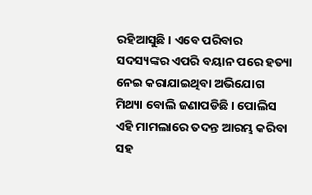ରହିଆସୁଛି । ଏବେ ପରିବାର ସଦସ୍ୟଙ୍କର ଏପରି ବୟାନ ପରେ ହତ୍ୟା ନେଇ କରାଯାଇଥିବା ଅଭିଯୋଗ ମିଥ୍ୟା ବୋଲି ଜଣାପଡିଛି । ପୋଲିସ ଏହି ମାମଲାରେ ତଦନ୍ତ ଆରମ୍ଭ କରିବା ସହ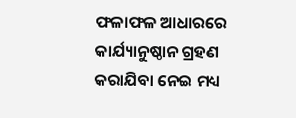ଫଳାଫଳ ଆଧାରରେ କାର୍ଯ୍ୟାନୁଷ୍ଠାନ ଗ୍ରହଣ କରାଯିବା ନେଇ ମଧ୍ୟ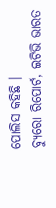ପୋଲିସ କହିଛି ।
ବ୍ୟୁରୋ ରିପୋର୍ଟ, ଇଟିଭି ଭାରତ